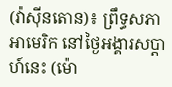(វ៉ាស៊ីនតោន)៖ ព្រឹទ្ធសភាអាមេរិក នៅថ្ងៃអង្គារសប្ដាហ៍នេះ (ម៉ោ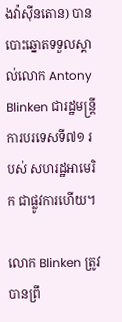ងវ៉ាស៊ីនតោន) បានបោះឆ្នោតទទួលស្គាល់លោក Antony Blinken ជារដ្ឋមន្ត្រីការបរទេសទី៧១ របស់ សហរដ្ឋអាមេរិក ជាផ្លូវការហើយ។

លោក Blinken ត្រូវបានព្រឹ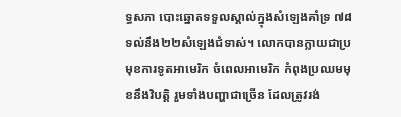ទ្ធសភា បោះឆ្នោតទទួលស្គាល់ក្នុងសំឡេងគាំទ្រ ៧៨ ទល់នឹង២២សំឡេងជំទាស់។ លោកបានក្លាយជាប្រមុខការទូតអាមេរិក ចំពេលអាមេរិក កំពុងប្រឈមមុខនឹងវិបត្តិ រួមទាំងបញ្ហាជាច្រើន ដែលត្រូវរង់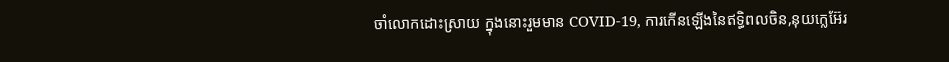ចាំលោកដោះស្រាយ ក្នុងនោះរួមមាន COVID-19, ការកើនឡើងនៃឥទ្ធិពលចិន,នុយក្លេអ៊ែរ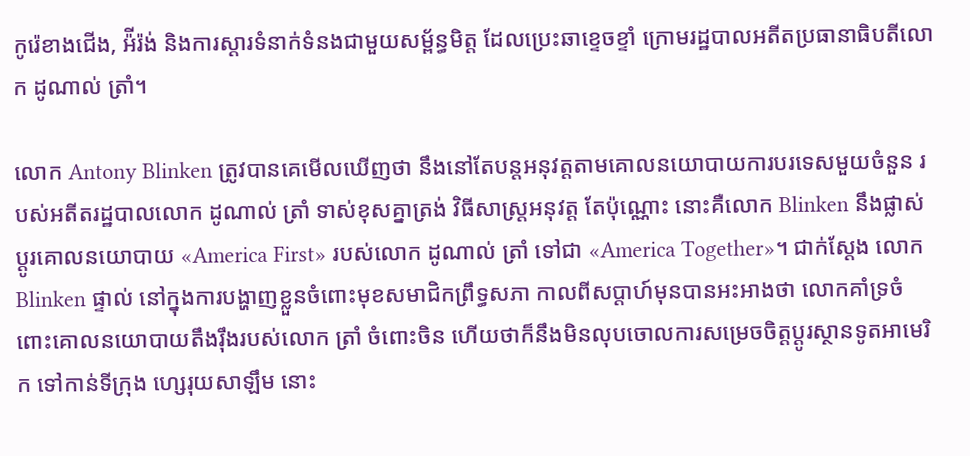កូរ៉េខាងជើង, អ៉ីរ៉ង់ និងការស្ដារទំនាក់ទំនងជាមួយសម្ព័ន្ធមិត្ត ដែលប្រេះឆាខ្ទេចខ្ទាំ ក្រោមរដ្ឋបាលអតីតប្រធានាធិបតីលោក ដូណាល់ ត្រាំ។

លោក Antony Blinken ត្រូវបានគេមើលឃើញថា នឹងនៅតែបន្តអនុវត្តតាមគោលនយោបាយការបរទេសមួយចំនួន របស់អតីតរដ្ឋបាលលោក ដូណាល់ ត្រាំ ទាស់ខុសគ្នាត្រង់ វិធីសាស្រ្តអនុវត្ត តែប៉ុណ្ណោះ នោះគឺលោក Blinken នឹងផ្លាស់ប្ដូរគោលនយោបាយ «America First» របស់លោក ដូណាល់ ត្រាំ ទៅជា «America Together»។ ជាក់ស្ដែង លោក Blinken ផ្ទាល់ នៅក្នុងការបង្ហាញខ្លួនចំពោះមុខសមាជិកព្រឹទ្ធសភា កាលពីសប្ដាហ៍មុនបានអះអាងថា លោកគាំទ្រចំពោះគោលនយោបាយតឹងរ៉ឹងរបស់លោក ត្រាំ ចំពោះចិន ហើយថាក៏នឹងមិនលុបចោលការសម្រេចចិត្តប្ដូរស្ថានទូតអាមេរិក ទៅកាន់ទីក្រុង ហ្សេរុយសាឡឹម នោះ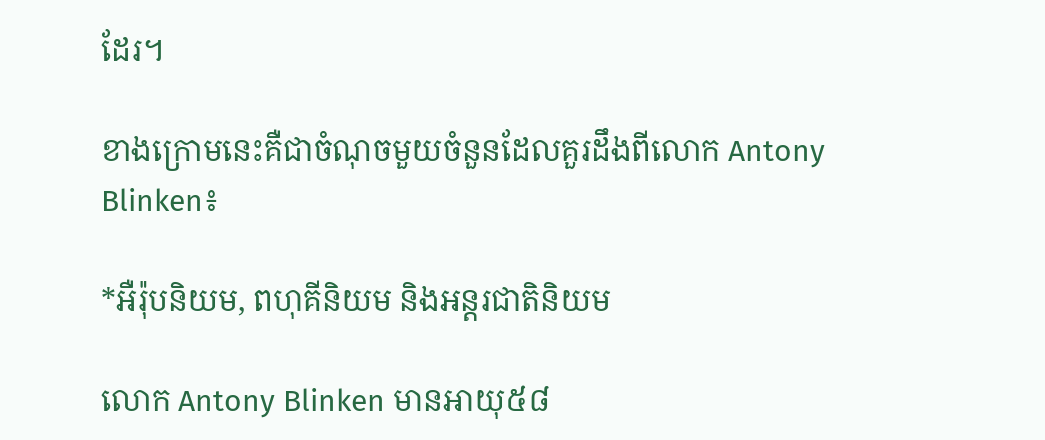ដែរ។

ខាងក្រោមនេះគឺជាចំណុចមួយចំនួនដែលគួរដឹងពីលោក Antony Blinken៖

*អឺរ៉ុបនិយម, ពហុគីនិយម និងអន្តរជាតិនិយម

លោក Antony Blinken មានអាយុ៥៨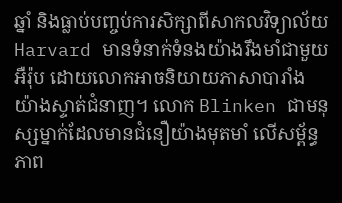ឆ្នាំ និងធ្លាប់បញ្ចប់ការសិក្សាពីសាកលវិទ្យាល័យ Harvard មានទំនាក់ទំនងយ៉ាងរឹងមាំជាមួយអឺរ៉ុប ដោយលោកអាចនិយាយភាសាបារាំង យ៉ាងស្ទាត់ជំនាញ។ លោក Blinken ជាមនុស្សម្នាក់ដែលមានជំនឿយ៉ាងមុតមាំ លើសម្ព័ន្ធភាព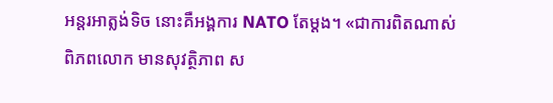អន្តរអាត្លង់ទិច នោះគឺអង្គការ NATO តែម្ដង។ «ជាការពិតណាស់ ពិភពលោក មានសុវត្ថិភាព ស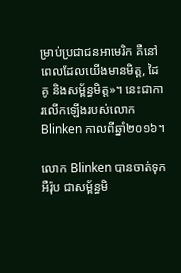ម្រាប់ប្រជាជនអាមេរិក គឺនៅពេលដែលយើងមានមិត្ត, ដៃគូ និងសម្ព័ន្ធមិត្ត»។ នេះជាការលើកឡើងរបស់លោក Blinken កាលពីឆ្នាំ២០១៦។

លោក Blinken បានចាត់ទុកអឺរ៉ុប ជាសម្ព័ន្ធមិ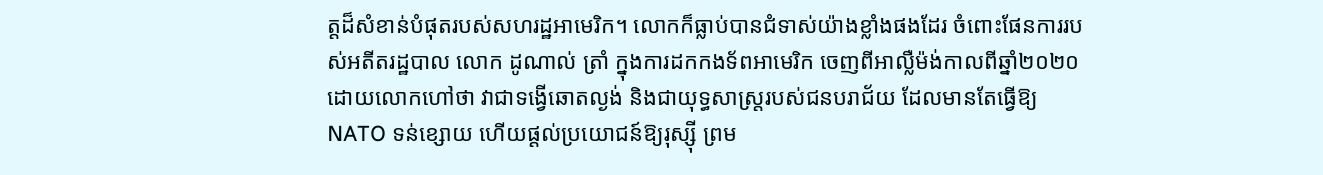ត្តដ៏សំខាន់បំផុតរបស់សហរដ្ឋអាមេរិក។ លោកក៏ធ្លាប់បានជំទាស់យ៉ាងខ្លាំងផងដែរ ចំពោះផែនការរបស់អតីតរដ្ឋបាល លោក ដូណាល់ ត្រាំ ក្នុងការដកកងទ័ពអាមេរិក ចេញពីអាល្លឺម៉ង់កាលពីឆ្នាំ២០២០ ដោយលោកហៅថា វាជាទង្វើឆោតល្ងង់ និងជាយុទ្ធសាស្ត្ររបស់ជនបរាជ័យ ដែលមានតែធ្វើឱ្យ NATO ទន់ខ្សោយ ហើយផ្ដល់ប្រយោជន៍ឱ្យរុស្ស៊ី ព្រម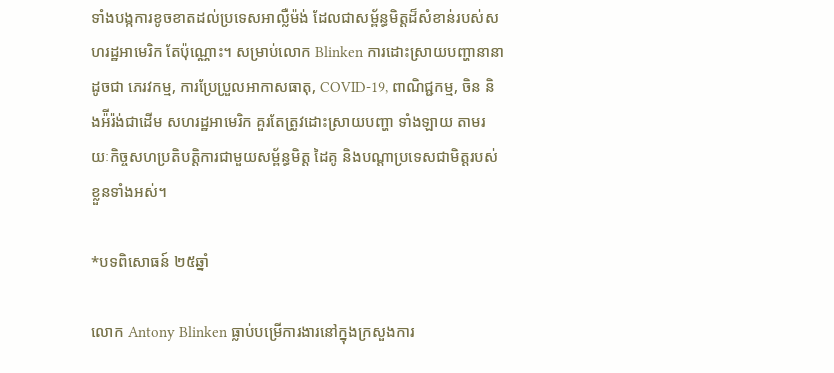ទាំងបង្កការខូចខាតដល់ប្រទេសអាល្លឺម៉ង់ ដែលជាសម្ព័ន្ធមិត្តដ៏សំខាន់របស់សហរដ្ឋអាមេរិក តែប៉ុណ្ណោះ។ សម្រាប់លោក Blinken ការដោះស្រាយបញ្ហានានា ដូចជា ភេរវកម្ម, ការប្រែប្រួលអាកាសធាតុ, COVID-19, ពាណិជ្ជកម្ម, ចិន និងអ៉ីរ៉ង់ជាដើម សហរដ្ឋអាមេរិក គួរតែត្រូវដោះស្រាយបញ្ហា ទាំងឡាយ តាមរយៈកិច្ចសហប្រតិបត្តិការជាមួយសម្ព័ន្ធមិត្ត ដៃគូ និងបណ្ដាប្រទេសជាមិត្តរបស់ខ្លួនទាំងអស់។

*បទពិសោធន៍ ២៥ឆ្នាំ

លោក Antony Blinken ធ្លាប់បម្រើការងារនៅក្នុងក្រសួងការ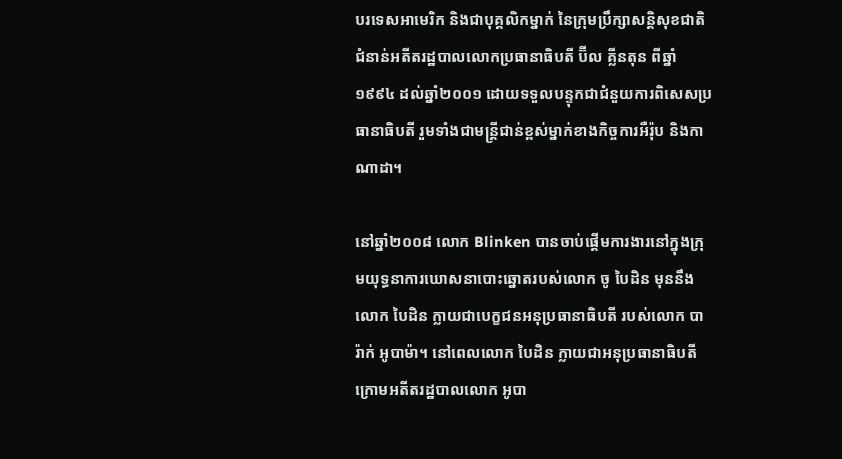បរទេសអាមេរិក និងជាបុគ្គលិកម្នាក់ នៃក្រុមប្រឹក្សាសន្តិសុខជាតិ ជំនាន់អតីតរដ្ឋបាលលោកប្រធានាធិបតី ប៊ីល គ្លីនតុន ពីឆ្នាំ១៩៩៤ ដល់ឆ្នាំ២០០១ ដោយទទួលបន្ទុកជាជំនួយការពិសេសប្រធានាធិបតី រួមទាំងជាមន្ត្រីជាន់ខ្ពស់ម្នាក់ខាងកិច្ចការអឺរ៉ុប និងកាណាដា។

នៅឆ្នាំ២០០៨ លោក Blinken បានចាប់ផ្ដើមការងារនៅក្នុងក្រុមយុទ្ធនាការឃោសនាបោះឆ្នោតរបស់លោក ចូ បៃដិន មុននឹងលោក បៃដិន ក្លាយជាបេក្ខជនអនុប្រធានាធិបតី របស់លោក បារ៉ាក់ អូបាម៉ា។ នៅពេលលោក បៃដិន ក្លាយជាអនុប្រធានាធិបតី ក្រោមអតីតរដ្ឋបាលលោក អូបា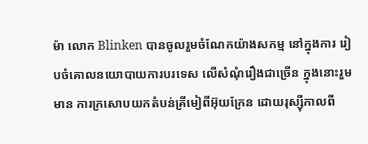ម៉ា លោក Blinken បានចូលរួមចំណែកយ៉ាងសកម្ម នៅក្នុងការ រៀបចំគោលនយោបាយការបរទេស លើសំណុំរឿងជាច្រើន ក្នុងនោះរួមមាន ការក្រសោបយកតំបន់គ្រីមៀពីអ៊ុយក្រែន ដោយរុស្ស៊ីកាលពី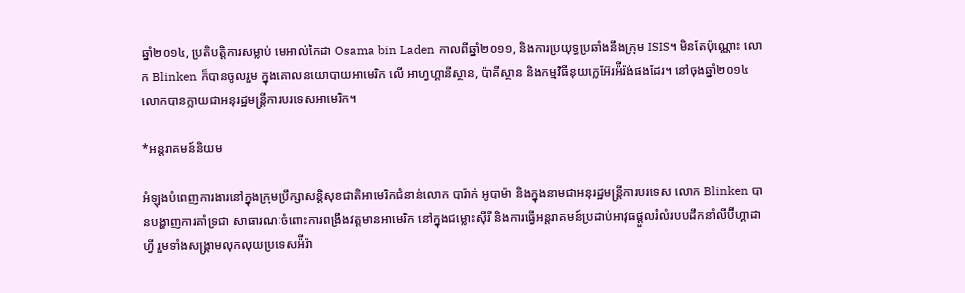ឆ្នាំ២០១៤, ប្រតិបត្តិការសម្លាប់ មេអាល់កៃដា Osama bin Laden កាលពីឆ្នាំ២០១១, និងការប្រយុទ្ធប្រឆាំងនឹងក្រុម ISIS។ មិនតែប៉ុណ្ណោះ លោក Blinken ក៏បានចូលរួម ក្នុងគោលនយោបាយអាមេរិក លើ អាហ្វហ្គានីស្ថាន, ប៉ាគីស្ថាន និងកម្មវិធីនុយក្លេអ៊ែរអ៉ីរ៉ង់ផងដែរ។ នៅចុងឆ្នាំ២០១៤ លោកបានក្លាយជាអនុរដ្ឋមន្ត្រីការបរទេសអាមេរិក។

*អន្តរាគមន៍និយម

អំឡុងបំពេញការងារនៅក្នុងក្រុមប្រឹក្សាសន្តិសុខជាតិអាមេរិកជំនាន់លោក បារ៉ាក់ អូបាម៉ា និងក្នុងនាមជាអនុរដ្ឋមន្ត្រីការបរទេស លោក Blinken បានបង្ហាញការគាំទ្រជា សាធារណៈចំពោះការពង្រឹងវត្តមានអាមេរិក នៅក្នុងជម្លោះស៊ីរី និងការធ្វើអន្តរាគមន៍ប្រដាប់អាវុធផ្ដួលរំលំរបបដឹកនាំលីប៊ីហ្គាដាហ្វី រួមទាំងសង្រ្គាមលុកលុយប្រទេសអ៉ីរ៉ា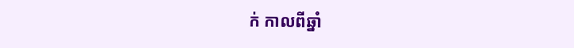ក់ កាលពីឆ្នាំ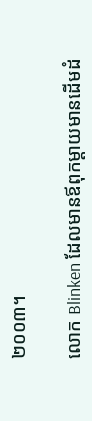២០០៣។

លោក Blinken ដែលមានឪពុកម្ដាយមានដើមដំ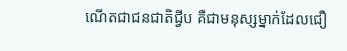ណើតជាជនជាតិជ្វីប គឺជាមនុស្សម្នាក់ដែលជឿ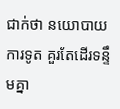ជាក់ថា នយោបាយការទូត គួរតែដើរទន្ទឹមគ្នា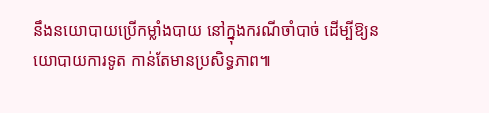នឹងនយោបាយប្រើកម្លាំងបាយ នៅក្នុងករណីចាំបាច់ ដើម្បីឱ្យនយោបាយការទូត កាន់តែមានប្រសិទ្ធភាព៕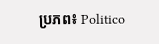ប្រភព៖ Politico